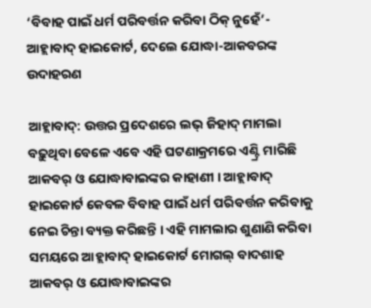‘ବିବାହ ପାଇଁ ଧର୍ମ ପରିବର୍ତ୍ତନ କରିବା ଠିକ୍ ନୁହେଁ’- ଆହ୍ଲାବାଦ୍ ହାଇକୋର୍ଟ, ଦେଲେ ଯୋଦ୍ଧା-ଆକବରଙ୍କ ଉଦାହରଣ

ଆହ୍ଲାବାଦ୍: ଉତ୍ତର ପ୍ରଦେଶରେ ଲଭ୍ ଜିହାଦ୍ ମାମଲା ବଢ଼ୁଥିବା ବେଳେ ଏବେ ଏହି ଘଟଣାକ୍ରମରେ ଏଣ୍ଟ୍ରି ମାରିଛି ଆକବର୍ ଓ ଯୋଦ୍ଧାବାଇଙ୍କର କାହାଣୀ । ଆହ୍ଲାବାଦ୍ ହାଇକୋର୍ଟ କେବଳ ବିବାହ ପାଇଁ ଧର୍ମ ପରିବର୍ତ୍ତନ କରିବାକୁ ନେଇ ଚିନ୍ତା ବ୍ୟକ୍ତ କରିଛନ୍ତି । ଏହି ମାମଲାର ଶୁଣାଣି କରିବା ସମୟରେ ଆହ୍ଲାବାଦ୍ ହାଇକୋର୍ଟ ମୋଗଲ୍ ବାଦଶାହ ଆକବର୍ ଓ ଯୋଦ୍ଧାବାଇଙ୍କର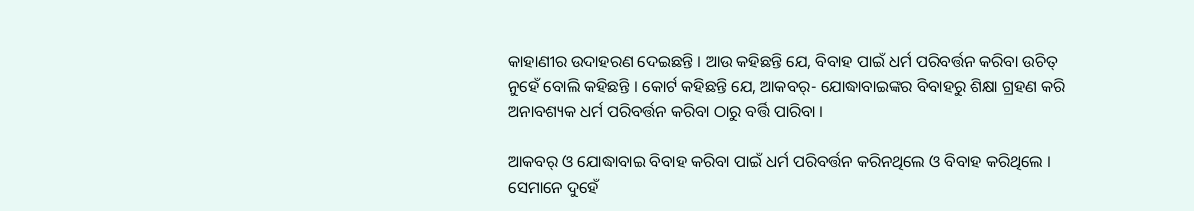କାହାଣୀର ଉଦାହରଣ ଦେଇଛନ୍ତି । ଆଉ କହିଛନ୍ତି ଯେ, ବିବାହ ପାଇଁ ଧର୍ମ ପରିବର୍ତ୍ତନ କରିବା ଉଚିତ୍ ନୁହେଁ ବୋଲି କହିଛନ୍ତି । କୋର୍ଟ କହିଛନ୍ତି ଯେ, ଆକବର୍- ଯୋଦ୍ଧାବାଇଙ୍କର ବିବାହରୁ ଶିକ୍ଷା ଗ୍ରହଣ କରି ଅନାବଶ୍ୟକ ଧର୍ମ ପରିବର୍ତ୍ତନ କରିବା ଠାରୁ ବର୍ତ୍ତି ପାରିବା ।

ଆକବର୍ ଓ ଯୋଦ୍ଧାବାଇ ବିବାହ କରିବା ପାଇଁ ଧର୍ମ ପରିବର୍ତ୍ତନ କରିନଥିଲେ ଓ ବିବାହ କରିଥିଲେ । ସେମାନେ ଦୁହେଁ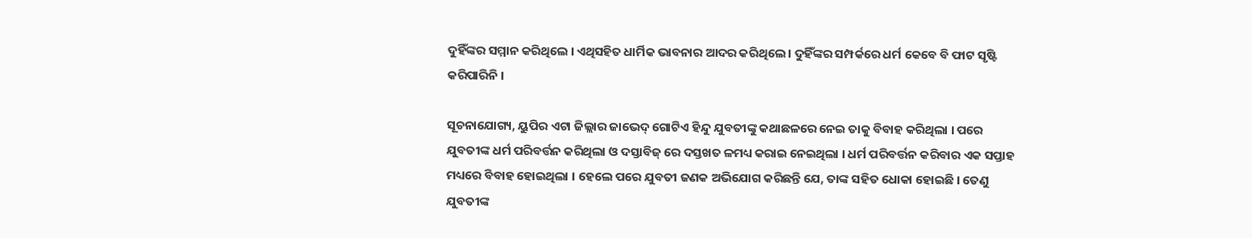ଦୁହିଁଙ୍କର ସମ୍ମାନ କରିଥିଲେ । ଏଥିସହିତ ଧାର୍ମିକ ଭାବନାର ଆଦର କରିଥିଲେ । ଦୁହିଁଙ୍କର ସମ୍ପର୍କରେ ଧର୍ମ କେବେ ବି ଫାଟ ସୃଷ୍ଟି କରିପାରିନି ।

ସୂଚନାଯୋଗ୍ୟ, ୟୁପିର ଏଟା ଜିଲ୍ଲାର ଜାଭେଦ୍ ଗୋଟିଏ ହିନ୍ଦୁ ଯୁବତୀଙ୍କୁ କଥାଛଳରେ ନେଇ ତାକୁ ବିବାହ କରିଥିଲା । ପରେ ଯୁବତୀଙ୍କ ଧର୍ମ ପରିବର୍ତ୍ତନ କରିଥିଲା ଓ ଦସ୍ତାବିଜ୍ ରେ ଦସ୍ତଖତ ଳମଧ୍ୟ କରାଇ ନେଇଥିଲା । ଧର୍ମ ପରିବର୍ତ୍ତନ କରିବାର ଏକ ସପ୍ତାହ ମଧ୍ୟରେ ବିବାହ ହୋଇଥିଲା । ହେଲେ ପରେ ଯୁବତୀ ଜଣକ ଅଭିଯୋଗ କରିଛନ୍ତି ଯେ, ତାଙ୍କ ସହିତ ଧୋକା ହୋଇଛି । ତେଣୁ ଯୁବତୀଙ୍କ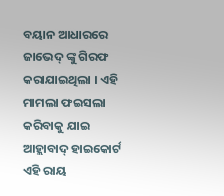ବୟାନ ଆଧାରରେ ଜାଭେଦ୍ ଙ୍କୁ ଗିରଫ କରାଯାଇଥିଲା । ଏହି ମାମଲା ଫଇସଲା କରିବାକୁ ଯାଇ ଆହ୍ଲାବାଦ୍ ହାଇକୋର୍ଟ ଏହି ରାୟ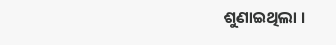ଶୁଣାଇଥିଲା ।